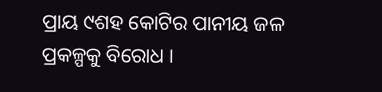ପ୍ରାୟ ୯ଶହ କୋଟିର ପାନୀୟ ଜଳ ପ୍ରକଳ୍ପକୁ ବିରୋଧ ।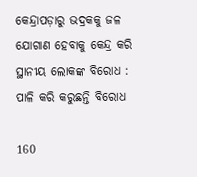କେନ୍ଦ୍ରାପଡ଼ାରୁ ଭଦ୍ରକକୁ ଜଳ ଯୋଗାଣ ହେବାକୁ କେନ୍ଦ୍ର କରି ସ୍ଥାନୀୟ ଲୋକଙ୍କ ବିରୋଧ : ପାଳି କରି କରୁଛନ୍ତି ବିରୋଧ

160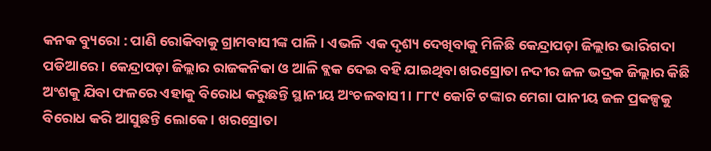କନକ ବ୍ୟୁରୋ : ପାଣି ରୋକିବାକୁ ଗ୍ରାମବାସୀଙ୍କ ପାଳି । ଏଭଳି ଏକ ଦୃଶ୍ୟ ଦେଖିବାକୁ ମିଳିଛି କେନ୍ଦ୍ରାପଡ଼ା ଜିଲ୍ଲାର ଭାରିଗଦା ପଡିଆରେ । କେନ୍ଦ୍ରାପଡ଼ା ଜିଲ୍ଲାର ରାଜକନିକା ଓ ଆଳି ବ୍ଲକ ଦେଇ ବହି ଯାଇଥିବା ଖରସ୍ରୋତା ନଦୀର ଜଳ ଭଦ୍ରକ ଜିଲ୍ଲାର କିଛି ଅଂଶକୁ ଯିବା ଫଳରେ ଏହାକୁ ବିରୋଧ କରୁଛନ୍ତି ସ୍ଥାନୀୟ ଅଂଚଳବାସୀ । ୮୮୯ କୋଟି ଟଙ୍କାର ମେଗା ପାନୀୟ ଜଳ ପ୍ରକଳ୍ପକୁ ବିରୋଧ କରି ଆସୁଛନ୍ତି ଲୋକେ । ଖରସ୍ରୋତା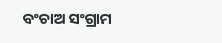ବଂଚାଅ ସଂଗ୍ରାମ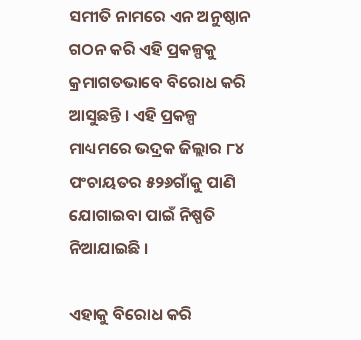ସମୀତି ନାମରେ ଏନ ଅନୁଷ୍ଠାନ ଗଠନ କରି ଏହି ପ୍ରକଳ୍ପକୁ କ୍ରମାଗତଭାବେ ବିରୋଧ କରି ଆସୁଛନ୍ତି । ଏହି ପ୍ରକଳ୍ପ ମାଧ୍ୟମରେ ଭଦ୍ରକ ଜିଲ୍ଲାର ୮୪ ପଂଚାୟତର ୫୨୬ଗାଁକୁ ପାଣି ଯୋଗାଇବା ପାଇଁ ନିଷ୍ପତି ନିଆଯାଇଛି ।

ଏହାକୁ ବିରୋଧ କରି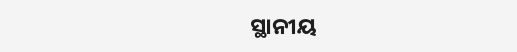ସ୍ଥାନୀୟ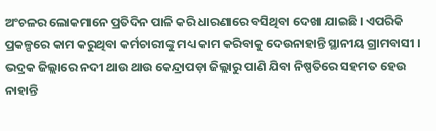ଅଂଚଳର ଲୋକମାନେ ପ୍ରତିଦିନ ପାଳି କରି ଧାରଣାରେ ବସିଥିବା ଦେଖା ଯାଇଛି । ଏପରିକି ପ୍ରକଳ୍ପରେ କାମ କରୁଥିବା କର୍ମଚାରୀଙ୍କୁ ମଧ୍ୟ କାମ କରିବାକୁ ଦେଉନାହାନ୍ତି ସ୍ଥାନୀୟ ଗ୍ରାମବାସୀ । ଭଦ୍ରକ ଜିଲ୍ଲାରେ ନଦୀ ଥାଉ ଥାଉ କେନ୍ଦ୍ରାପଡ଼ା ଜିଲ୍ଲାରୁ ପାଣି ଯିବା ନିଷ୍ପତିରେ ସହମତ ହେଉ ନାହାନ୍ତି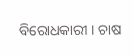ବିରୋଧକାରୀ । ଚାଷ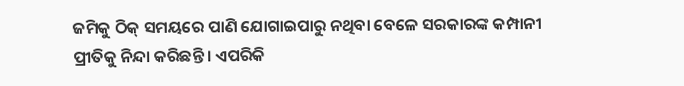ଜମିକୁ ଠିକ୍ ସମୟରେ ପାଣି ଯୋଗାଇପାରୁ ନଥିବା ବେଳେ ସରକାରଙ୍କ କମ୍ପାନୀ ପ୍ରୀତିକୁ ନିନ୍ଦା କରିଛନ୍ତି । ଏପରିକି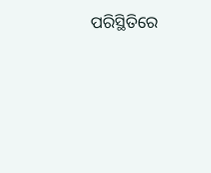ପରିସ୍ଥିତିରେ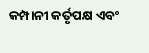କମ୍ପାନୀ କର୍ତୃପକ୍ଷ ଏବଂ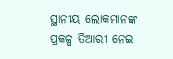ସ୍ଥାନୀୟ ଲୋକମାନଙ୍କ ପ୍ରକଳ୍ପ ତିଆରୀ ନେଇ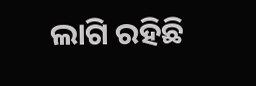ଲାଗି ରହିଛି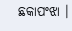ଛକାପଂଝା ।